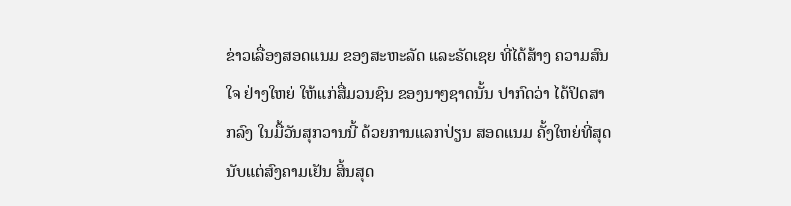ຂ່າວເລື່ອງສອດແນມ ຂອງສະຫະລັດ ແລະຣັດເຊຍ ທີ່ໄດ້ສ້າງ ຄວາມສົນໃຈ ຢ່າງໃຫຍ່ ໃຫ້ແກ່ສື່ມວນຊົນ ຂອງນາໆຊາດນັ້ນ ປາກົດວ່າ ໄດ້ປິດສາກລົງ ໃນມື້ວັນສຸກວານນີ້ ດ້ວຍການແລກປ່ຽນ ສອດແນມ ຄັ້ງໃຫຍ່ທີ່ສຸດ ນັບແຕ່ສົງຄາມເຢັນ ສິ້ນສຸດ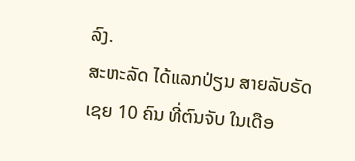ລົງ.
ສະຫະລັດ ໄດ້ແລກປ່ຽນ ສາຍລັບຣັດເຊຍ 10 ຄົນ ທີ່ຕົນຈັບ ໃນເດືອ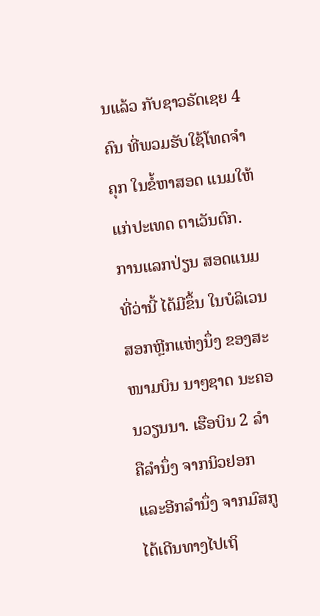ນແລ້ວ ກັບຊາວຣັດເຊຍ 4 ຄົນ ທີ່ພວມຮັບໃຊ້ໂທດຈຳຄຸກ ໃນຂໍ້ຫາສອດ ແນມໃຫ້ແກ່ປະເທດ ຕາເວັນຕົກ.
ການແລກປ່ຽນ ສອດແນມ ທີ່ວ່ານີ້ ໄດ້ມີຂຶ້ນ ໃນບໍລິເວນ ສອກຫຼີກແຫ່ງນຶ່ງ ຂອງສະໜາມບິນ ນາໆຊາດ ນະຄອນວຽນນາ. ເຮືອບິນ 2 ລຳ ຄືລຳນຶ່ງ ຈາກນິວຢອກ ແລະອີກລຳນຶ່ງ ຈາກມົສກູ ໄດ້ເດີນທາງໄປເຖິ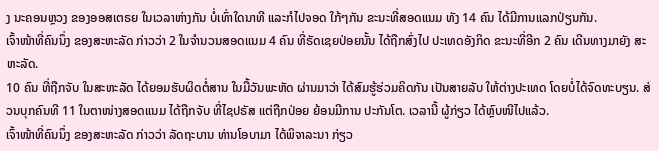ງ ນະຄອນຫຼວງ ຂອງອອສເຕຣຍ ໃນເວລາຫ່າງກັນ ບໍ່ເທົ່າໃດນາທີ ແລະກໍໄປຈອດ ໃກ້ໆກັນ ຂະນະທີ່ສອດແນມ ທັງ 14 ຄົນ ໄດ້ມີການແລກປ່ຽນກັນ.
ເຈົ້າໜ້າທີ່ຄົນນຶ່ງ ຂອງສະຫະລັດ ກ່າວວ່າ 2 ໃນຈຳນວນສອດແນມ 4 ຄົນ ທີ່ຣັດເຊຍປ່ອຍນັ້ນ ໄດ້ຖືກສົ່ງໄປ ປະເທດອັງກິດ ຂະນະທີ່ອີກ 2 ຄົນ ເດີນທາງມາຍັງ ສະຫະລັດ.
10 ຄົນ ທີ່ຖືກຈັບ ໃນສະຫະລັດ ໄດ້ຍອມຮັບຜິດຕໍ່ສານ ໃນມື້ວັນພະຫັດ ຜ່ານມາວ່າ ໄດ້ສົມຮູ້ຮ່ວມຄິດກັນ ເປັນສາຍລັບ ໃຫ້ຕ່າງປະເທດ ໂດຍບໍ່ໄດ້ຈົດທະບຽນ. ສ່ວນບຸກຄົນທີ 11 ໃນຕາໜ່າງສອດແນມ ໄດ້ຖືກຈັບ ທີ່ໄຊປຣັສ ແຕ່ຖືກປ່ອຍ ຍ້ອນມີການ ປະກັນໂຕ. ເວລານີ້ ຜູ້ກ່ຽວ ໄດ້ຫຼົບໜີໄປແລ້ວ.
ເຈົ້າໜ້າທີ່ຄົນນຶ່ງ ຂອງສະຫະລັດ ກ່າວວ່າ ລັດຖະບານ ທ່ານໂອບາມາ ໄດ້ພິຈາລະນາ ກ່ຽວ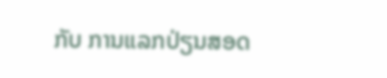ກັບ ການແລກປ່ຽນສອດ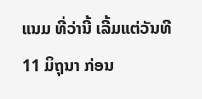ແນມ ທີ່ວ່ານີ້ ເລີ້ມແຕ່ວັນທີ 11 ມິຖຸນາ ກ່ອນ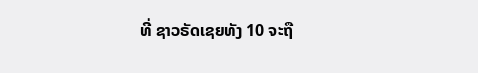ທີ່ ຊາວຣັດເຊຍທັງ 10 ຈະຖື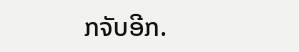ກຈັບອີກ.